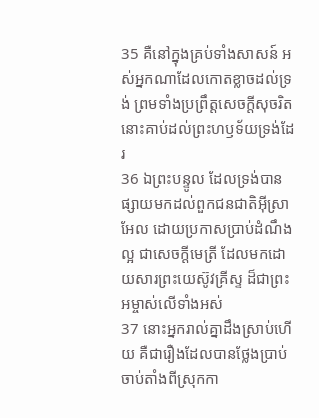35 គឺនៅក្នុងគ្រប់ទាំងសាសន៍ អស់អ្នកណាដែលកោតខ្លាចដល់ទ្រង់ ព្រមទាំងប្រព្រឹត្តសេចក្ដីសុចរិត នោះគាប់ដល់ព្រះហឫទ័យទ្រង់ដែរ
36 ឯព្រះបន្ទូល ដែលទ្រង់បានផ្សាយមកដល់ពួកជនជាតិអ៊ីស្រាអែល ដោយប្រកាសប្រាប់ដំណឹងល្អ ជាសេចក្ដីមេត្រី ដែលមកដោយសារព្រះយេស៊ូវគ្រីស្ទ ដ៏ជាព្រះអម្ចាស់លើទាំងអស់
37 នោះអ្នករាល់គ្នាដឹងស្រាប់ហើយ គឺជារឿងដែលបានថ្លែងប្រាប់ ចាប់តាំងពីស្រុកកា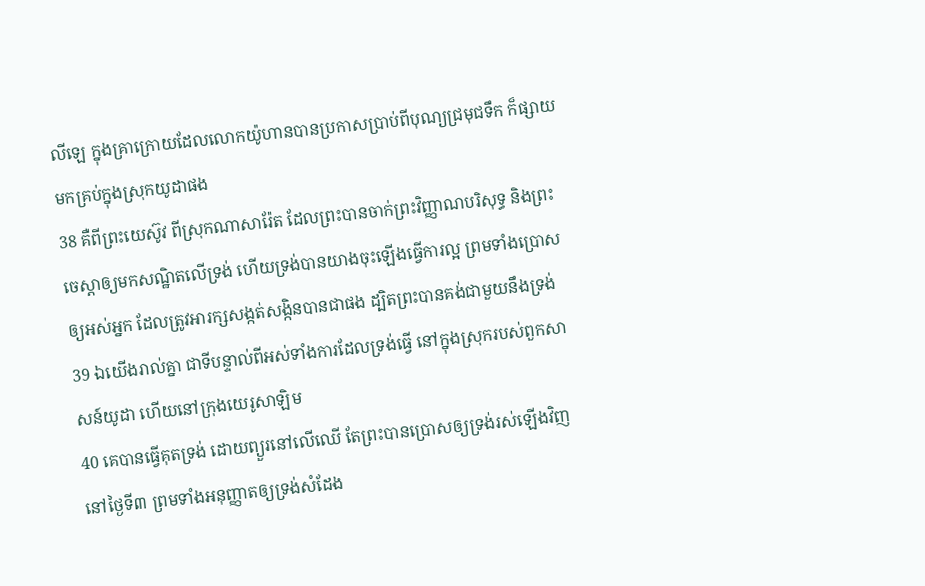លីឡេ ក្នុងគ្រាក្រោយដែលលោកយ៉ូហានបានប្រកាសប្រាប់ពីបុណ្យជ្រមុជទឹក ក៏ផ្សាយមកគ្រប់ក្នុងស្រុកយូដាផង
38 គឺពីព្រះយេស៊ូវ ពីស្រុកណាសារ៉ែត ដែលព្រះបានចាក់ព្រះវិញ្ញាណបរិសុទ្ធ និងព្រះចេស្តាឲ្យមកសណ្ឋិតលើទ្រង់ ហើយទ្រង់បានយាងចុះឡើងធ្វើការល្អ ព្រមទាំងប្រោសឲ្យអស់អ្នក ដែលត្រូវអារក្សសង្កត់សង្កិនបានជាផង ដ្បិតព្រះបានគង់ជាមួយនឹងទ្រង់
39 ឯយើងរាល់គ្នា ជាទីបន្ទាល់ពីអស់ទាំងការដែលទ្រង់ធ្វើ នៅក្នុងស្រុករបស់ពួកសាសន៍យូដា ហើយនៅក្រុងយេរូសាឡិម
40 គេបានធ្វើគុតទ្រង់ ដោយព្យួរនៅលើឈើ តែព្រះបានប្រោសឲ្យទ្រង់រស់ឡើងវិញនៅថ្ងៃទី៣ ព្រមទាំងអនុញ្ញាតឲ្យទ្រង់សំដែង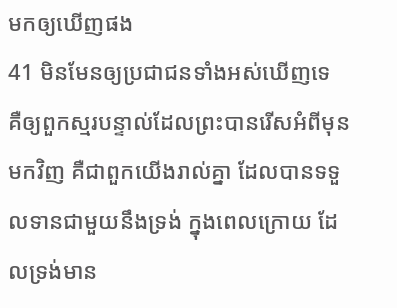មកឲ្យឃើញផង
41 មិនមែនឲ្យប្រជាជនទាំងអស់ឃើញទេ គឺឲ្យពួកស្មរបន្ទាល់ដែលព្រះបានរើសអំពីមុនមកវិញ គឺជាពួកយើងរាល់គ្នា ដែលបានទទួលទានជាមួយនឹងទ្រង់ ក្នុងពេលក្រោយ ដែលទ្រង់មាន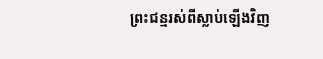ព្រះជន្មរស់ពីស្លាប់ឡើងវិញ